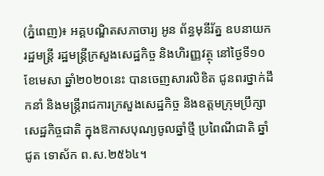(ភ្នំពេញ)៖ អគ្គបណ្ឌិតសភាចារ្យ អូន ព័ន្ធមុនីរ័ត្ន ឧបនាយករដ្ឋមន្ត្រី រដ្ឋមន្ត្រីក្រសួងសេដ្ឋកិច្ច និងហិរញ្ញវត្ថុ នៅថ្ងៃទី១០ ខែមេសា ឆ្នាំ២០២០នេះ បានចេញសារលិខិត ជូនពរថ្នាក់ដឹកនាំ និងមន្ត្រីរាជការក្រសួងសេដ្ឋកិច្ច និងឧត្តមក្រុមប្រឹក្សាសេដ្ឋកិច្ចជាតិ ក្នុងឱកាសបុណ្យចូលឆ្នាំថ្មី ប្រពៃណីជាតិ ឆ្នាំ ជូត ទោស័ក ព.ស.២៥៦៤។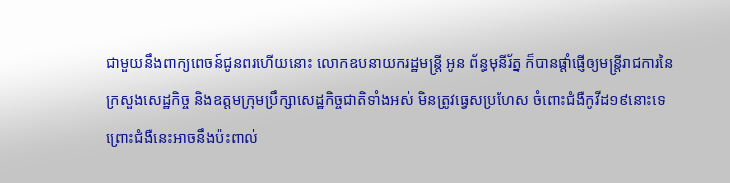ជាមួយនឹងពាក្យពេចន៍ជូនពរហើយនោះ លោកឧបនាយករដ្ឋមន្ត្រី អូន ព័ន្ធមុនីរ័ត្ន ក៏បានផ្តាំផ្ញើឲ្យមន្ត្រីរាជការនៃក្រសួងសេដ្ឋកិច្ច និងឧត្តមក្រុមប្រឹក្សាសេដ្ឋកិច្ចជាតិទាំងអស់ មិនត្រូវធ្វេសប្រហែស ចំពោះជំងឺកូវីដ១៩នោះទេ ព្រោះជំងឺនេះអាចនឹងប៉ះពាល់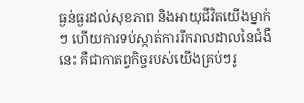ធ្ងន់ធ្ងរដល់សុខភាព និងអាយុជីវិតយើងម្នាក់ៗ ហើយការទប់ស្កាត់ការរីករាលដាលនៃជំងឺនេះ គឺជាកាតព្វកិច្ចរបស់យើងគ្រប់ៗរូ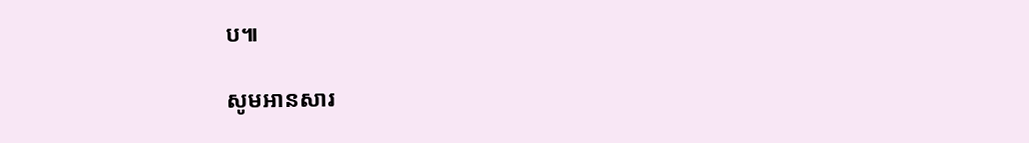ប៕

សូមអានសារ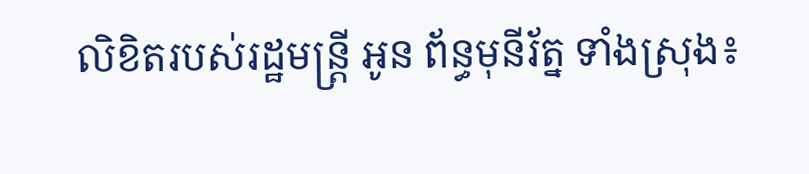លិខិតរបស់រដ្ឋមន្ត្រី អូន ព័ន្ធមុនីរ័ត្ន ទាំងស្រុង៖